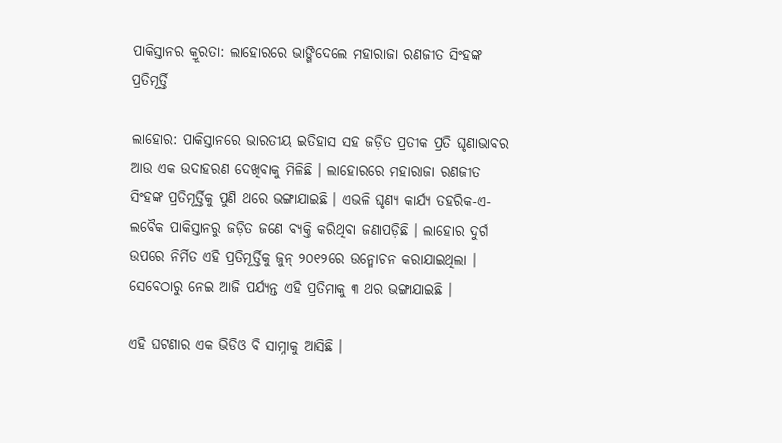ପାକିସ୍ତାନର କ୍ରୂରତା: ଲାହୋରରେ ଭାଙ୍ଗିଦେଲେ ମହାରାଜା ରଣଜୀତ ସିଂହଙ୍କ ପ୍ରତିମୂର୍ତ୍ତି

ଲାହୋର: ପାକିସ୍ତାନରେ ଭାରତୀୟ ଇତିହାସ ସହ ଜଡ଼ିତ ପ୍ରତୀକ ପ୍ରତି ଘୃଣାଭାବର ଆଉ ଏକ ଉଦାହରଣ ଦେଖିବାକୁ ମିଳିଛି । ଲାହୋରରେ ମହାରାଜା ରଣଜୀତ ସିଂହଙ୍କ ପ୍ରତିମୂର୍ତ୍ତିକୁ ପୁଣି ଥରେ ଭଙ୍ଗାଯାଇଛି । ଏଭଳି ଘୃଣ୍ୟ କାର୍ଯ୍ୟ ତହରିକ-ଏ-ଲବୈକ ପାକିସ୍ତାନରୁ ଜଡ଼ିତ ଜଣେ ବ୍ୟକ୍ତି କରିଥିବା ଜଣାପଡ଼ିଛି । ଲାହୋର ଦୁର୍ଗ ଉପରେ ନିର୍ମିତ ଏହି ପ୍ରତିମୂର୍ତ୍ତିକୁ ଜୁନ୍ ୨୦୧୨ରେ ଉନ୍ମୋଚନ କରାଯାଇଥିଲା । ସେବେଠାରୁ ନେଇ ଆଜି ପର୍ଯ୍ୟନ୍ତ ଏହି ପ୍ରତିମାକୁ ୩ ଥର ଭଙ୍ଗାଯାଇଛି ।

ଏହି ଘଟଣାର ଏକ ଭିଡିଓ ବି ସାମ୍ନାକୁ ଆସିଛି ।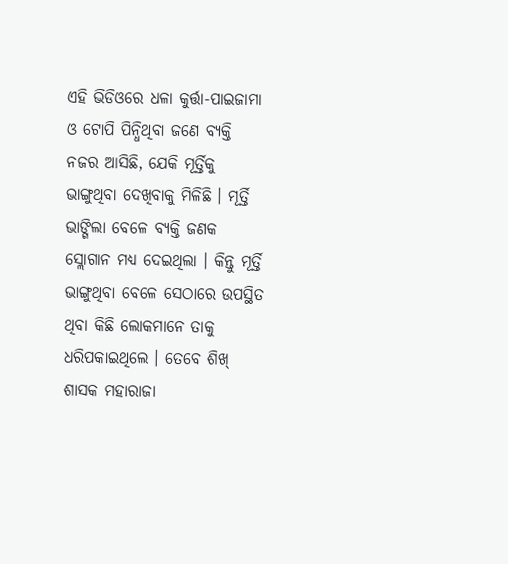ଏହି ଭିଡିଓରେ ଧଳା କୁର୍ତ୍ତା-ପାଇଜାମା ଓ ଟୋପି ପିନ୍ଧିଥିବା ଜଣେ ବ୍ୟକ୍ତି ନଜର ଆସିଛି, ଯେକି ମୂର୍ତ୍ତିକୁ ଭାଙ୍ଗୁଥିବା ଦେଖିବାକୁ ମିଳିଛି । ମୂର୍ତ୍ତି ଭାଙ୍ଗିଲା ବେଳେ ବ୍ୟକ୍ତି ଜଣକ ସ୍ଲୋଗାନ ମଧ୍ୟ ଦେଇଥିଲା । କିନ୍ତୁ ମୂର୍ତ୍ତି ଭାଙ୍ଗୁଥିବା ବେଳେ ସେଠାରେ ଉପସ୍ଥିତ ଥିବା କିଛି ଲୋକମାନେ ତାକୁ ଧରିପକାଇଥିଲେ । ତେବେ ଶିଖ୍ ଶାସକ ମହାରାଜା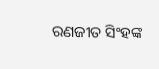ରଣଜୀତ ସିଂହଙ୍କ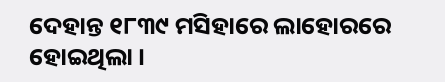ଦେହାନ୍ତ ୧୮୩୯ ମସିହାରେ ଲାହୋରରେ ହୋଇଥିଲା ।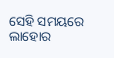ସେହି ସମୟରେ ଲାହୋର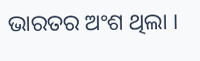ଭାରତର ଅଂଶ ଥିଲା ।